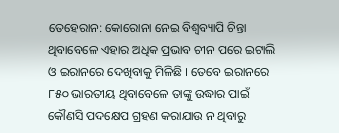ତେହେରାନ: କୋରୋନା ନେଇ ବିଶ୍ୱବ୍ୟାପି ଚିନ୍ତା ଥିବାବେଳେ ଏହାର ଅଧିକ ପ୍ରଭାବ ଚୀନ ପରେ ଇଟାଲି ଓ ଇରାନରେ ଦେଖିବାକୁ ମିଳିଛି । ତେବେ ଇରାନରେ ୮୫୦ ଭାରତୀୟ ଥିବାବେଳେ ତାଙ୍କୁ ଉଦ୍ଧାର ପାଇଁ କୌଣସି ପଦକ୍ଷେପ ଗ୍ରହଣ କରାଯାଉ ନ ଥିବାରୁ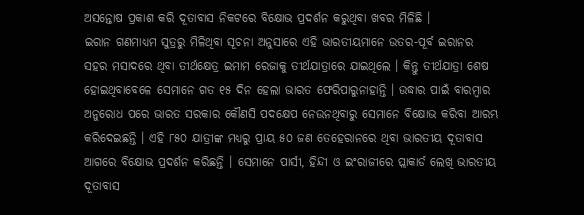ଅସନ୍ତୋଷ ପ୍ରକାଶ କରି ଦୂତାବାସ ନିକଟରେ ବିକ୍ଷୋଭ ପ୍ରଦର୍ଶନ କରୁଥିବା ଖବର ମିଳିଛି ।
ଇରାନ ଗଣମାଧ୍ୟମ ସୁତ୍ରରୁ ମିଳିଥିବା ସୂଚନା ଅନୁସାରେ ଏହି ଭାରତୀୟମାନେ ଉତର-ପୂର୍ବ ଇରାନର ସହର ମସାଦରେ ଥିବା ତୀର୍ଥକ୍ଷେତ୍ର ଇମାମ ରେଜାକୁ ତୀର୍ଥଯାତ୍ରାରେ ଯାଇଥିଲେ । କିନ୍ତୁ ତୀର୍ଥଯାତ୍ରା ଶେଷ ହୋଇଥିବାବେଳେ ସେମାନେ ଗତ ୧୫ ଦିନ ହେଲା ଭାରତ ଫେରିପାରୁନାହାନ୍ତି । ଉଦ୍ଧାର ପାଇଁ ବାରମ୍ବାର ଅନୁରୋଧ ପରେ ଭାରତ ସରକାର କୌଣସି ପଦକ୍ଷେପ ନେଉନଥିବାରୁ ସେମାନେ ବିକ୍ଷୋଭ କରିବା ଆରମ୍ଭ କରିଦେଇଛନ୍ତି । ଏହି ୮୫୦ ଯାତ୍ରୀଙ୍କ ମଧ୍ୟରୁ ପ୍ରାୟ ୫୦ ଜଣ ତେହେରାନରେ ଥିବା ଭାରତୀୟ ଦୂତାବାସ ଆଗରେ ବିକ୍ଷୋଭ ପ୍ରଦର୍ଶନ କରିଛନ୍ତି । ସେମାନେ ପାର୍ସୀ, ହିନ୍ଦୀ ଓ ଇଂରାଜୀରେ ପ୍ଲାକାର୍ଡ ଲେଖି ଭାରତୀୟ ଦୂତାବାସ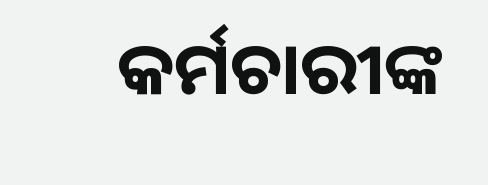କର୍ମଚାରୀଙ୍କ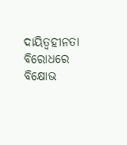ଦାୟିତ୍ୱହୀନତା ବିରୋଧରେ ବିକ୍ଷୋଭ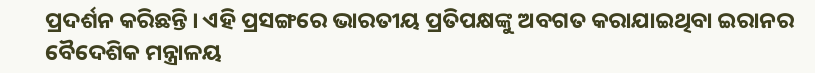ପ୍ରଦର୍ଶନ କରିଛନ୍ତି । ଏହି ପ୍ରସଙ୍ଗରେ ଭାରତୀୟ ପ୍ରତିପକ୍ଷଙ୍କୁ ଅବଗତ କରାଯାଇଥିବା ଇରାନର ବୈଦେଶିକ ମନ୍ତ୍ରାଳୟ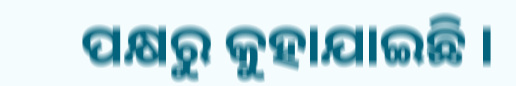ପକ୍ଷରୁ କୁହାଯାଇଛି ।